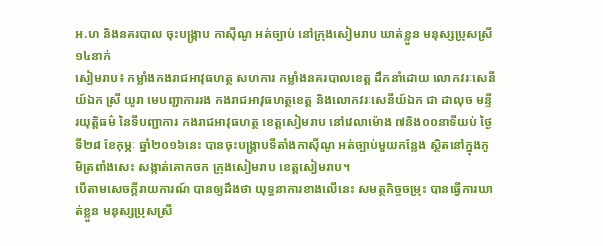អ.ហ និងនគរបាល ចុះបង្ក្រាប កាស៊ីណូ អត់ច្បាប់ នៅក្រុងសៀមរាប ឃាត់ខ្លួន មនុស្សប្រុសស្រី ១៤នាក់
សៀមរាប៖ កម្លាំងកងរាជអាវុធហត្ថ សហការ កម្លាំងនគរបាលខេត្ត ដឹកនាំដោយ លោកវរៈសេនីយ៍ឯក ស្រី យូរា មេបញ្ជាការរង កងរាជអាវុធហត្ថខេត្ត និងលោកវរៈសេនីយ៍ឯក ជា ដាលុច មន្ទីរយុត្តិធម៌ នៃទីបញ្ជាការ កងរាជអាវុធហត្ថ ខេត្តសៀមរាប នៅវេលាម៉ោង ៧និង០០នាទីយប់ ថ្ងៃទី២៨ ខែកុម្ភៈ ឆ្នាំ២០១៦នេះ បានចុះបង្ក្រាបទីតាំងកាស៊ីណូ អត់ច្បាប់មួយកន្លែង ស្ថិតនៅក្នុងភូមិត្រពាំងសេះ សង្កាត់គោកចក ក្រុងសៀមរាប ខេត្តសៀមរាប។
បើតាមសេចក្ដីរាយការណ៍ បានឲ្យដឹងថា យុទ្ធនាការខាងលើនេះ សមត្ថកិច្ចចម្រុះ បានធ្វើការឃាត់ខ្លួន មនុស្សប្រុសស្រី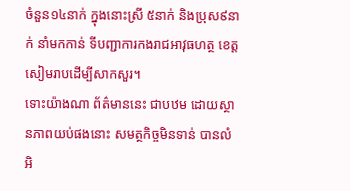ចំនួន១៤នាក់ ក្នុងនោះស្រី ៥នាក់ និងប្រុស៩នាក់ នាំមកកាន់ ទីបញ្ជាការកងរាជអាវុធហត្ថ ខេត្តសៀមរាបដើម្បីសាកសួរ។
ទោះយ៉ាងណា ព័ត៌មាននេះ ជាបឋម ដោយស្ថានភាពយប់ផងនោះ សមត្ថកិច្ចមិនទាន់ បានលំអិ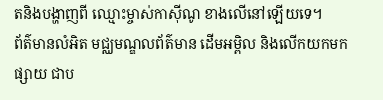តនិងបង្ហាញពី ឈ្មោះម្ចាស់កាស៊ីណូ ខាងលើនៅឡើយទេ។
ព័ត៌មានលំអិត មជ្ឈមណ្ឌលព័ត៌មាន ដើមអម្ពិល និងលើកយកមកផ្សាយ ជាប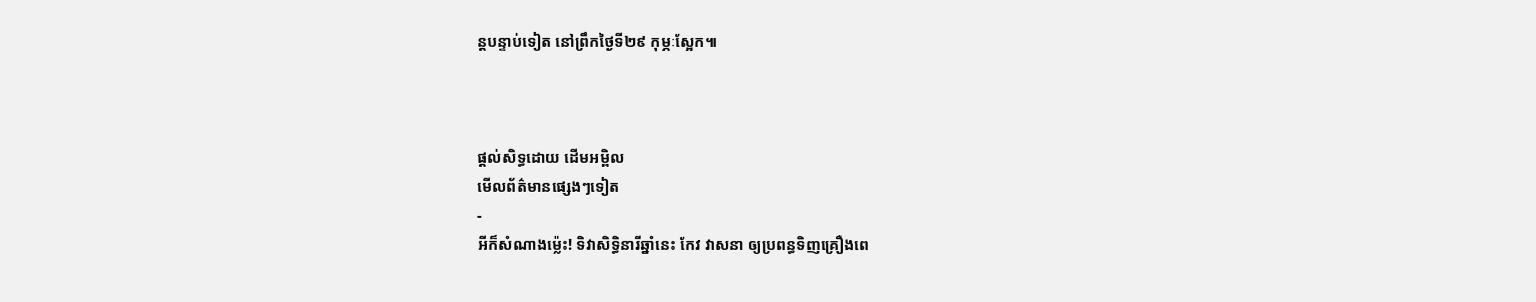ន្តបន្ទាប់ទៀត នៅព្រឹកថ្ងៃទី២៩ កុម្ភៈស្អែក៕



ផ្តល់សិទ្ធដោយ ដើមអម្ពិល
មើលព័ត៌មានផ្សេងៗទៀត
-
អីក៏សំណាងម្ល៉េះ! ទិវាសិទ្ធិនារីឆ្នាំនេះ កែវ វាសនា ឲ្យប្រពន្ធទិញគ្រឿងពេ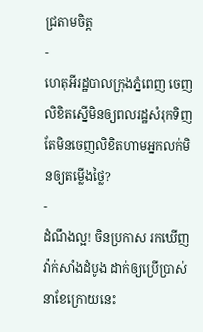ជ្រតាមចិត្ត
-
ហេតុអីរដ្ឋបាលក្រុងភ្នំពេញ ចេញលិខិតស្នើមិនឲ្យពលរដ្ឋសំរុកទិញ តែមិនចេញលិខិតហាមអ្នកលក់មិនឲ្យតម្លើងថ្លៃ?
-
ដំណឹងល្អ! ចិនប្រកាស រកឃើញវ៉ាក់សាំងដំបូង ដាក់ឲ្យប្រើប្រាស់ នាខែក្រោយនេះ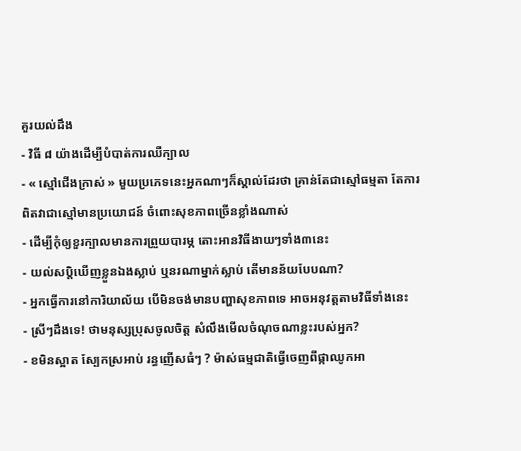គួរយល់ដឹង
- វិធី ៨ យ៉ាងដើម្បីបំបាត់ការឈឺក្បាល
- « ស្មៅជើងក្រាស់ » មួយប្រភេទនេះអ្នកណាៗក៏ស្គាល់ដែរថា គ្រាន់តែជាស្មៅធម្មតា តែការពិតវាជាស្មៅមានប្រយោជន៍ ចំពោះសុខភាពច្រើនខ្លាំងណាស់
- ដើម្បីកុំឲ្យខួរក្បាលមានការព្រួយបារម្ភ តោះអានវិធីងាយៗទាំង៣នេះ
- យល់សប្តិឃើញខ្លួនឯងស្លាប់ ឬនរណាម្នាក់ស្លាប់ តើមានន័យបែបណា?
- អ្នកធ្វើការនៅការិយាល័យ បើមិនចង់មានបញ្ហាសុខភាពទេ អាចអនុវត្តតាមវិធីទាំងនេះ
- ស្រីៗដឹងទេ! ថាមនុស្សប្រុសចូលចិត្ត សំលឹងមើលចំណុចណាខ្លះរបស់អ្នក?
- ខមិនស្អាត ស្បែកស្រអាប់ រន្ធញើសធំៗ ? ម៉ាស់ធម្មជាតិធ្វើចេញពីផ្កាឈូកអា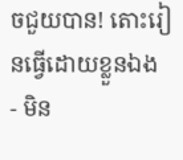ចជួយបាន! តោះរៀនធ្វើដោយខ្លួនឯង
- មិន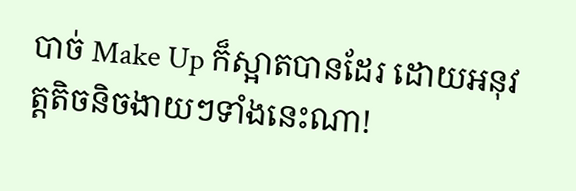បាច់ Make Up ក៏ស្អាតបានដែរ ដោយអនុវត្តតិចនិចងាយៗទាំងនេះណា!